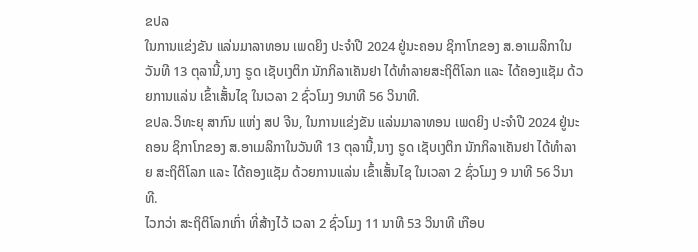ຂປລ
ໃນການແຂ່ງຂັນ ແລ່ນມາລາທອນ ເພດຍິງ ປະຈຳປີ 2024 ຢູ່ນະຄອນ ຊິກາໂກຂອງ ສ.ອາເມລິກາໃນວັນທີ 13 ຕຸລານີ້,ນາງ ຣູດ ເຊັບເງຕິກ ນັກກິລາເຄັນຢາ ໄດ້ທຳລາຍສະຖິຕິໂລກ ແລະ ໄດ້ຄອງແຊັມ ດ້ວຍການແລ່ນ ເຂົ້າເສັ້ນໄຊ ໃນເວລາ 2 ຊົ່ວໂມງ 9ນາທີ 56 ວິນາທີ.
ຂປລ.ວິທະຍຸ ສາກົນ ແຫ່ງ ສປ ຈີນ, ໃນການແຂ່ງຂັນ ແລ່ນມາລາທອນ ເພດຍິງ ປະຈຳປີ 2024 ຢູ່ນະຄອນ ຊິກາໂກຂອງ ສ.ອາເມລິກາໃນວັນທີ 13 ຕຸລານີ້,ນາງ ຣູດ ເຊັບເງຕິກ ນັກກິລາເຄັນຢາ ໄດ້ທຳລາຍ ສະຖິຕິໂລກ ແລະ ໄດ້ຄອງແຊັມ ດ້ວຍການແລ່ນ ເຂົ້າເສັ້ນໄຊ ໃນເວລາ 2 ຊົ່ວໂມງ 9 ນາທີ 56 ວິນາທີ.
ໄວກວ່າ ສະຖິຕິໂລກເກົ່າ ທີ່ສ້າງໄວ້ ເວລາ 2 ຊົ່ວໂມງ 11 ນາທີ 53 ວິນາທີ ເກືອບ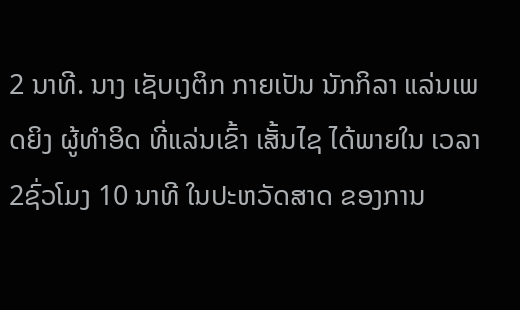2 ນາທີ. ນາງ ເຊັບເງຕິກ ກາຍເປັນ ນັກກິລາ ແລ່ນເພດຍິງ ຜູ້ທຳອິດ ທີ່ແລ່ນເຂົ້າ ເສັ້ນໄຊ ໄດ້ພາຍໃນ ເວລາ 2ຊົ່ວໂມງ 10 ນາທີ ໃນປະຫວັດສາດ ຂອງການ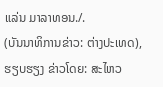ແລ່ນ ມາລາທອນ./.
(ບັນນາທິການຂ່າວ: ຕ່າງປະເທດ), ຮຽບຮຽງ ຂ່າວໂດຍ: ສະໄຫວ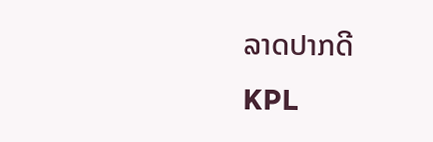ລາດປາກດີ
KPL